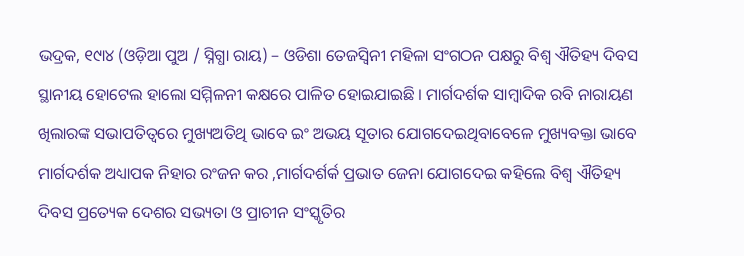ଭଦ୍ରକ, ୧୯ା୪ (ଓଡ଼ିଆ ପୁଅ / ସ୍ନିଗ୍ଧା ରାୟ) – ଓଡିଶା ତେଜସ୍ୱିନୀ ମହିଳା ସଂଗଠନ ପକ୍ଷରୁ ବିଶ୍ୱ ଐତିହ୍ୟ ଦିବସ ସ୍ଥାନୀୟ ହୋଟେଲ ହାଲୋ ସମ୍ମିଳନୀ କକ୍ଷରେ ପାଳିତ ହୋଇଯାଇଛି । ମାର୍ଗଦର୍ଶକ ସାମ୍ବାଦିକ ରବି ନାରାୟଣ ଖିଲାରଙ୍କ ସଭାପତିତ୍ୱରେ ମୁଖ୍ୟଅତିଥି ଭାବେ ଇଂ ଅଭୟ ସୂତାର ଯୋଗଦେଇଥିବାବେଳେ ମୁଖ୍ୟବକ୍ତା ଭାବେ ମାର୍ଗଦର୍ଶକ ଅଧ୍ୟାପକ ନିହାର ରଂଜନ କର ,ମାର୍ଗଦର୍ଶର୍କ ପ୍ରଭାତ ଜେନା ଯୋଗଦେଇ କହିଲେ ବିଶ୍ୱ ଐତିହ୍ୟ ଦିବସ ପ୍ରତ୍ୟେକ ଦେଶର ସଭ୍ୟତା ଓ ପ୍ରାଚୀନ ସଂସ୍କୃତିର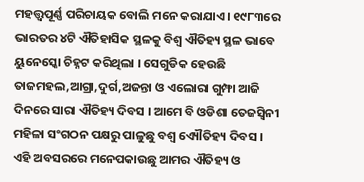ମହତ୍ତ୍ୱପୂର୍ଣ୍ଣ ପରିଚାୟକ ବୋଲି ମନେ କରାଯାଏ । ୧୯୮୩ରେ ଭାରତର ୪ଟି ଐତିହାସିକ ସ୍ଥଳକୁ ବିଶ୍ୱ ଐତିହ୍ୟ ସ୍ଥଳ ଭାବେ ୟୁନେସ୍କୋ ଚିହ୍ନଟ କରିଥିଲା । ସେଗୁଡିକ ହେଉଛି ତାଜମହଲ,ଆଗ୍ରା,ଦୁର୍ଗ,ଅଜନ୍ତା ଓ ଏଲୋରା ଗୁମ୍ଫା ଆଜି ଦିନରେ ସାରା ଐତିହ୍ୟ ଦିବସ । ଆମେ ବି ଓଡିଶା ତେଜସ୍ୱିନୀ ମହିଳା ସଂଗଠନ ପକ୍ଷରୁ ପାଳୁଛୁ ବଶ୍ୱ ଏ୍ୟୌତିହ୍ୟ ଦିବସ । ଏହି ଅବସରରେ ମନେପକାଉଛୁ ଆମର ଐତିହ୍ୟ ଓ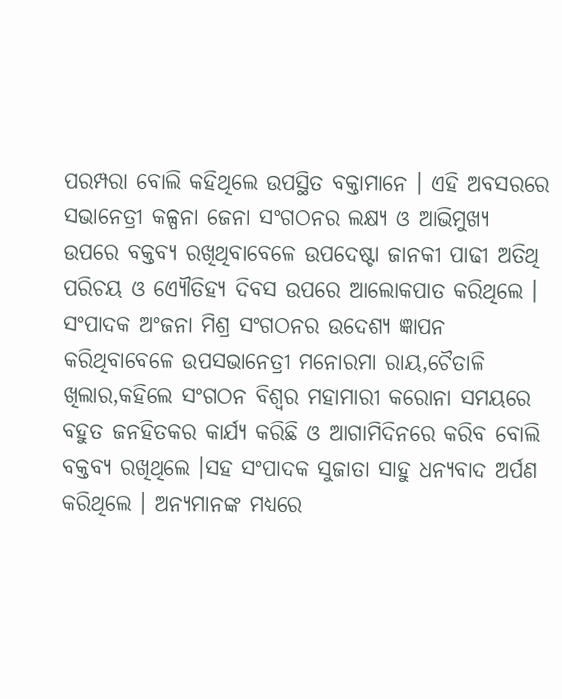ପରମ୍ପରା ବୋଲି କହିଥିଲେ ଉପସ୍ଥିତ ବକ୍ତାମାନେ । ଏହି ଅବସରରେ ସଭାନେତ୍ରୀ କଳ୍ପନା ଜେନା ସଂଗଠନର ଲକ୍ଷ୍ୟ ଓ ଆଭିମୁଖ୍ୟ ଉପରେ ବକ୍ତବ୍ୟ ରଖିଥିବାବେଳେ ଉପଦେଷ୍ଟା ଜାନକୀ ପାଢୀ ଅତିଥି ପରିଚୟ ଓ ଏ୍ୟୌତିହ୍ୟ ଦିବସ ଉପରେ ଆଲୋକପାତ କରିଥିଲେ । ସଂପାଦକ ଅଂଜନା ମିଶ୍ର ସଂଗଠନର ଉଦେଶ୍ୟ ଜ୍ଞାପନ କରିଥିବାବେଳେ ଉପସଭାନେତ୍ରୀ ମନୋରମା ରାୟ,ଚୈତାଳି ଖିଲାର,କହିଲେ ସଂଗଠନ ବିଶ୍ୱର ମହାମାରୀ କରୋନା ସମୟରେ ବହୁତ ଜନହିତକର କାର୍ଯ୍ୟ କରିଛି ଓ ଆଗାମିଦିନରେ କରିବ ବୋଲି ବକ୍ତବ୍ୟ ରଖିଥିଲେ ।ସହ ସଂପାଦକ ସୁଜାତା ସାହୁ ଧନ୍ୟବାଦ ଅର୍ପଣ କରିଥିଲେ । ଅନ୍ୟମାନଙ୍କ ମଧ୍ୟରେ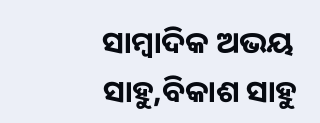ସାମ୍ବାଦିକ ଅଭୟ ସାହୁ,ବିକାଶ ସାହୁ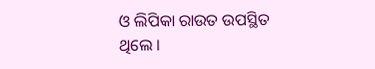ଓ ଲିପିକା ରାଉତ ଉପସ୍ଥିତ ଥିଲେ ।